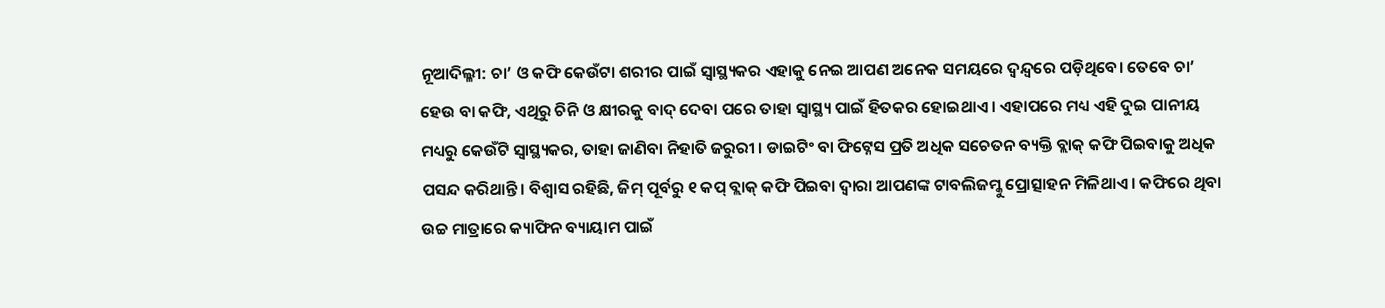ନୂଆଦିଲ୍ଳୀ: ଚା’ ଓ କଫି କେଉଁଟା ଶରୀର ପାଇଁ ସ୍ୱାସ୍ଥ୍ୟକର ଏହାକୁ ନେଇ ଆପଣ ଅନେକ ସମୟରେ ଦ୍ୱନ୍ଦ୍ୱରେ ପଡ଼ିଥିବେ। ତେବେ ଚା’ ହେଉ ବା କଫି, ଏଥିରୁ ଚିନି ଓ କ୍ଷୀରକୁ ବାଦ୍ ଦେବା ପରେ ତାହା ସ୍ୱାସ୍ଥ୍ୟ ପାଇଁ ହିତକର ହୋଇଥାଏ । ଏହାପରେ ମଧ୍ୟ ଏହି ଦୁଇ ପାନୀୟ ମଧ୍ୟରୁ କେଉଁଟି ସ୍ୱାସ୍ଥ୍ୟକର, ତାହା ଜାଣିବା ନିହାତି ଜରୁରୀ । ଡାଇଟିଂ ବା ଫିଟ୍ନେସ ପ୍ରତି ଅଧିକ ସଚେତନ ବ୍ୟକ୍ତି ବ୍ଲାକ୍ କଫି ପିଇବାକୁ ଅଧିକ ପସନ୍ଦ କରିଥାନ୍ତି। ବିଶ୍ୱାସ ରହିଛି, ଜିମ୍ ପୂର୍ବରୁ ୧ କପ୍ ବ୍ଲାକ୍ କଫି ପିଇବା ଦ୍ୱାରା ଆପଣଙ୍କ ଟାବଲିଜମ୍କୁ ପ୍ରୋତ୍ସାହନ ମିଳିଥାଏ । କଫିରେ ଥିବା ଉଚ୍ଚ ମାତ୍ରାରେ କ୍ୟାଫିନ ବ୍ୟାୟାମ ପାଇଁ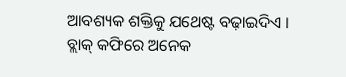ଆବଶ୍ୟକ ଶକ୍ତିକୁ ଯଥେଷ୍ଟ ବଢ଼ାଇଦିଏ ।
ବ୍ଲାକ୍ କଫିରେ ଅନେକ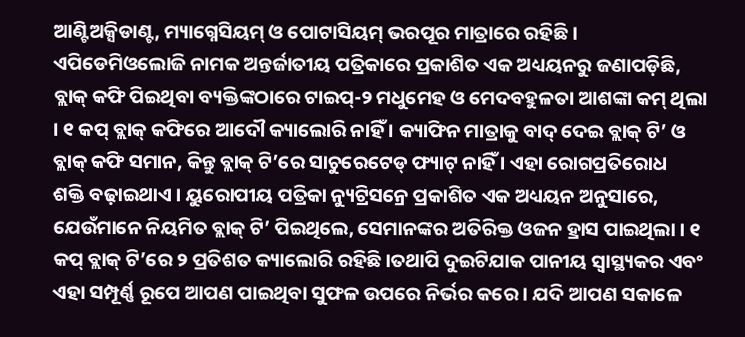ଆଣ୍ଟିଅକ୍ସିଡାଣ୍ଟ, ମ୍ୟାଗ୍ନେସିୟମ୍ ଓ ପୋଟାସିୟମ୍ ଭରପୂର ମାତ୍ରାରେ ରହିଛି । ଏପିଡେମିଓଲୋଜି ନାମକ ଅନ୍ତର୍ଜାତୀୟ ପତ୍ରିକାରେ ପ୍ରକାଶିତ ଏକ ଅଧ୍ୟୟନରୁ ଜଣାପଡ଼ିଛି, ବ୍ଲାକ୍ କଫି ପିଇଥିବା ବ୍ୟକ୍ତିଙ୍କଠାରେ ଟାଇପ୍-୨ ମଧୁମେହ ଓ ମେଦବହୁଳତା ଆଶଙ୍କା କମ୍ ଥିଲା । ୧ କପ୍ ବ୍ଲାକ୍ କଫିରେ ଆଦୌ କ୍ୟାଲୋରି ନାହିଁ । କ୍ୟାଫିନ ମାତ୍ରାକୁ ବାଦ୍ ଦେଇ ବ୍ଲାକ୍ ଟି’ ଓ ବ୍ଲାକ୍ କଫି ସମାନ, କିନ୍ତୁ ବ୍ଲାକ୍ ଟି’ରେ ସାଚୁରେଟେଡ୍ ଫ୍ୟାଟ୍ ନାହିଁ । ଏହା ରୋଗପ୍ରତିରୋଧ
ଶକ୍ତି ବଢ଼ାଇଥାଏ । ୟୁରୋପୀୟ ପତ୍ରିକା ନ୍ୟୁଟ୍ରିସନ୍ରେ ପ୍ରକାଶିତ ଏକ ଅଧ୍ୟୟନ ଅନୁସାରେ, ଯେଉଁମାନେ ନିୟମିତ ବ୍ଲାକ୍ ଟି’ ପିଇଥିଲେ, ସେମାନଙ୍କର ଅତିରିକ୍ତ ଓଜନ ହ୍ରାସ ପାଇଥିଲା । ୧ କପ୍ ବ୍ଲାକ୍ ଟି’ରେ ୨ ପ୍ରତିଶତ କ୍ୟାଲୋରି ରହିଛି ।ତଥାପି ଦୁଇଟିଯାକ ପାନୀୟ ସ୍ୱାସ୍ଥ୍ୟକର ଏବଂ ଏହା ସମ୍ପୂର୍ଣ୍ଣ ରୂପେ ଆପଣ ପାଇଥିବା ସୁଫଳ ଉପରେ ନିର୍ଭର କରେ । ଯଦି ଆପଣ ସକାଳେ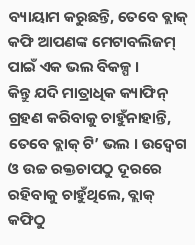ବ୍ୟାୟାମ କରୁଛନ୍ତି, ତେବେ ବ୍ଲାକ୍ କଫି ଆପଣଙ୍କ ମେଟାବଲିଜମ୍ ପାଇଁ ଏକ ଭଲ ବିକଳ୍ପ ।
କିନ୍ତୁ ଯଦି ମାତ୍ରାଧିକ କ୍ୟାଫିନ୍ ଗ୍ରହଣ କରିବାକୁ ଚାହୁଁନାହାନ୍ତି, ତେବେ ବ୍ଲାକ୍ ଟି’ ଭଲ । ଉଦ୍ବେଗ ଓ ଉଚ୍ଚ ରକ୍ତଚାପଠୁ ଦୂରରେ ରହିବାକୁ ଚାହୁଁଥିଲେ, ବ୍ଲାକ୍ କଫିଠୁ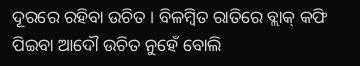ଦୂରରେ ରହିବା ଉଚିତ । ବିଳମ୍ବିତ ରାତିରେ ବ୍ଲାକ୍ କଫି ପିଇବା ଆଦୌ ଉଚିତ ନୁହେଁ ବୋଲି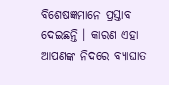ବିଶେଷଜ୍ଞମାନେ ପ୍ରସ୍ତାବ ଦେଇଛନ୍ତି । କାରଣ ଏହା ଆପଣଙ୍କ ନିଦରେ ବ୍ୟାଘାତ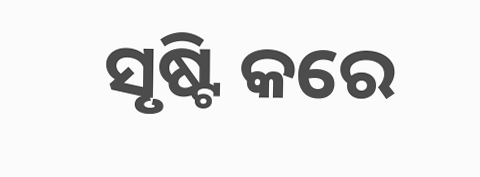ସୃଷ୍ଟି କରେ